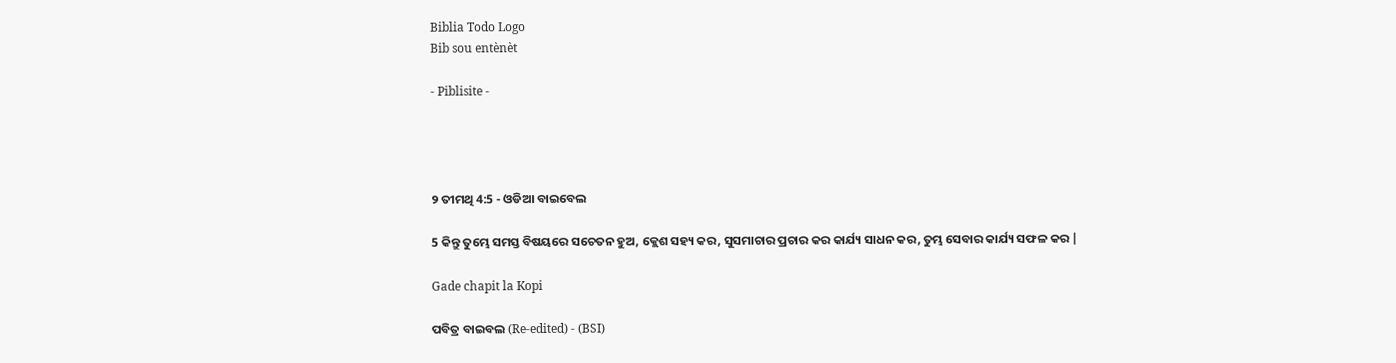Biblia Todo Logo
Bib sou entènèt

- Piblisite -




୨ ତୀମଥି 4:5 - ଓଡିଆ ବାଇବେଲ

5 କିନ୍ତୁ ତୁମ୍ଭେ ସମସ୍ତ ବିଷୟରେ ସଚେତନ ହୁଅ, କ୍ଲେଶ ସହ୍ୟ କର, ସୁସମାଚାର ପ୍ରଚାର କର କାର୍ଯ୍ୟ ସାଧନ କର, ତୁମ୍ଭ ସେବାର କାର୍ଯ୍ୟ ସଫଳ କର |

Gade chapit la Kopi

ପବିତ୍ର ବାଇବଲ (Re-edited) - (BSI)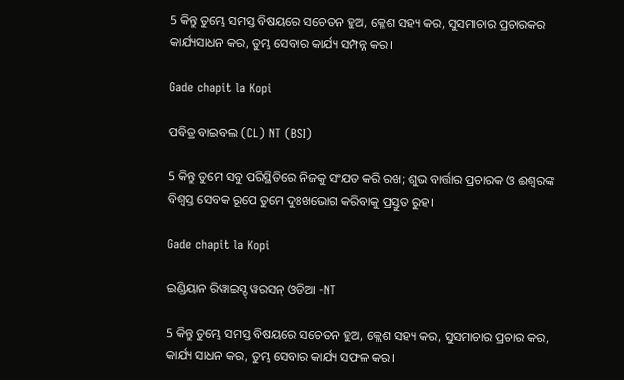5 କିନ୍ତୁ ତୁମ୍ଭେ ସମସ୍ତ ବିଷୟରେ ସଚେତନ ହୁଅ, କ୍ଳେଶ ସହ୍ୟ କର, ସୁସମାଚାର ପ୍ରଚାରକର କାର୍ଯ୍ୟସାଧନ କର, ତୁମ୍ଭ ସେବାର କାର୍ଯ୍ୟ ସମ୍ପନ୍ନ କର।

Gade chapit la Kopi

ପବିତ୍ର ବାଇବଲ (CL) NT (BSI)

5 କିନ୍ତୁ ତୁମେ ସବୁ ପରିସ୍ଥିତିରେ ନିଜକୁ ସଂଯତ କରି ରଖ; ଶୁଭ ବାର୍ତ୍ତାର ପ୍ରଚାରକ ଓ ଈଶ୍ୱରଙ୍କ ବିଶ୍ୱସ୍ତ ସେବକ ରୂପେ ତୁମେ ଦୁଃଖଭୋଗ କରିବାକୁ ପ୍ରସ୍ତୁତ ରୁହ।

Gade chapit la Kopi

ଇଣ୍ଡିୟାନ ରିୱାଇସ୍ଡ୍ ୱରସନ୍ ଓଡିଆ -NT

5 କିନ୍ତୁ ତୁମ୍ଭେ ସମସ୍ତ ବିଷୟରେ ସଚେତନ ହୁଅ, କ୍ଲେଶ ସହ୍ୟ କର, ସୁସମାଚାର ପ୍ରଚାର କର, କାର୍ଯ୍ୟ ସାଧନ କର, ତୁମ୍ଭ ସେବାର କାର୍ଯ୍ୟ ସଫଳ କର।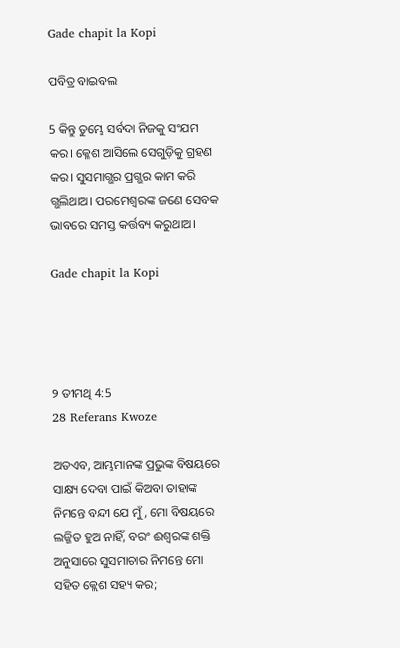Gade chapit la Kopi

ପବିତ୍ର ବାଇବଲ

5 କିନ୍ତୁ ତୁମ୍ଭେ ସର୍ବଦା ନିଜକୁ ସଂଯମ କର। କ୍ଳେଶ ଆସିଲେ ସେଗୁଡ଼ିକୁ ଗ୍ରହଣ କର। ସୁସମାଗ୍ଭର ପ୍ରଗ୍ଭର କାମ କରି ଗ୍ଭଲିଥାଅ। ପରମେଶ୍ୱରଙ୍କ ଜଣେ ସେବକ ଭାବରେ ସମସ୍ତ କର୍ତ୍ତବ୍ୟ କରୁଥାଅ।

Gade chapit la Kopi




୨ ତୀମଥି 4:5
28 Referans Kwoze

ଅତଏବ, ଆମ୍ଭମାନଙ୍କ ପ୍ରଭୁଙ୍କ ବିଷୟରେ ସାକ୍ଷ୍ୟ ଦେବା ପାଇଁ କିଅବା ତାହାଙ୍କ ନିମନ୍ତେ ବନ୍ଦୀ ଯେ ମୁଁ, ମୋ ବିଷୟରେ ଲଜ୍ଜିତ ହୁଅ ନାହିଁ, ବରଂ ଈଶ୍ୱରଙ୍କ ଶକ୍ତି ଅନୁସାରେ ସୁସମାଚାର ନିମନ୍ତେ ମୋ ସହିତ କ୍ଲେଶ ସହ୍ୟ କର;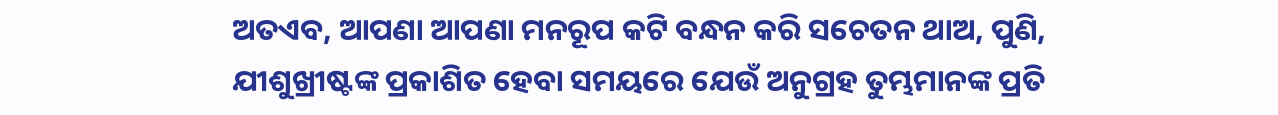ଅତଏବ, ଆପଣା ଆପଣା ମନରୂପ କଟି ବନ୍ଧନ କରି ସଚେତନ ଥାଅ, ପୁଣି, ଯୀଶୁଖ୍ରୀଷ୍ଟଙ୍କ ପ୍ରକାଶିତ ହେବା ସମୟରେ ଯେଉଁ ଅନୁଗ୍ରହ ତୁମ୍ଭମାନଙ୍କ ପ୍ରତି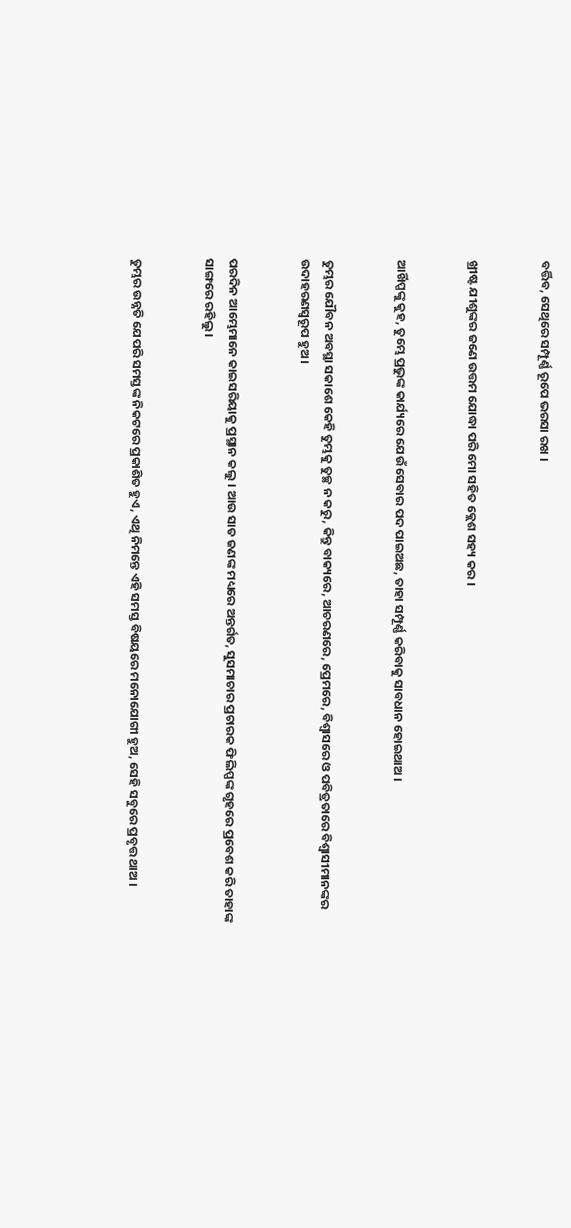ବର୍ତ୍ତିବ, ସେଥିରେ ସମ୍ପୂର୍ଣ୍ଣ ରୂପେ ଭରସା ରଖ ।


ଖ୍ରୀଷ୍ଟ ଯୀଶୁଙ୍କର ଜଣେ ଉତ୍ତମ ଯୋଦ୍ଧା ପରି ମୋ ସହିତ କ୍ଲେଶ ସହ୍ୟ କର ।


ଆର୍ଖିପ୍ପଙ୍କୁ କୁହ, ତୁମ୍ଭେ ପ୍ରଭୁଙ୍କ କାର୍ଯ୍ୟରେ ଯେଉଁ ସେବାର ପଦ ପାଇଅଛ, ତାହା ସମ୍ପୂର୍ଣ୍ଣ କରିବାକୁ ସାବଧାନ ହୋଇଥାଅ ।


ତୁମ୍ଭର ଯୌବନ ଅବସ୍ଥା ସକାଶେ କେହି ତୁମ୍ଭକୁ ତୁଚ୍ଛ ନ କରୁ, କିନ୍ତୁ ବାକ୍ୟରେ, ଆଚରଣରେ, ପ୍ରେମରେ, ବିଶ୍ୱାସରେ ଓ ପବିତ୍ରତାରେ ବିଶ୍ୱାସୀମାନଙ୍କର ଉଦାହରଣସ୍ୱରୂପ ହୁଅ ।


ପରଦିନ ଆମ୍ଭେମାନେ କାଇସରିୟାକୁ ପ୍ରସ୍ଥାନ କଲୁ । ଆଉ ସାତ ଜଣଙ୍କ ମଧ୍ୟରେ ଅନ୍ତର୍ଗତ, ସୁସମାଚାର ପ୍ରଚାରକ ଫିଲିପ୍ପଙ୍କ ଗୃହରେ ପ୍ରବେଶ କରି ତାହାଙ୍କ ସାଙ୍ଗରେ ରହିଲୁ ।


ତୁମ୍ଭର ଉନ୍ନତି ଯେପରି ସମସ୍ତଙ୍କ ନିକଟରେ ପ୍ରକାଶିତ ହୁଏ, ଏଥି ନିମନ୍ତେ ଏହି ସମସ୍ତ ବିଷୟରେ ମନୋଯୋଗୀ ହୁଅ, ସେହି ସବୁରେ ପ୍ରବୃତ୍ତ ଥାଅ ।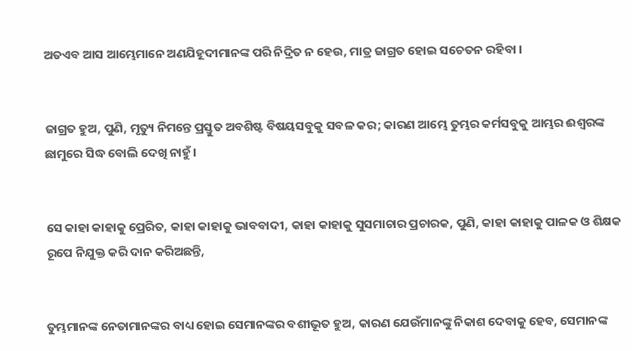ଅତଏବ ଆସ ଆମ୍ଭେମାନେ ଅଣଯିହୂଦୀମାନଙ୍କ ପରି ନିଦ୍ରିତ ନ ହେଉ, ମାତ୍ର ଜାଗ୍ରତ ହୋଇ ସଚେତନ ରହିବା ।


ଜାଗ୍ରତ ହୁଅ, ପୁଣି, ମୃତ୍ୟୁ ନିମନ୍ତେ ପ୍ରସ୍ତୁତ ଅବଶିଷ୍ଟ ବିଷୟସବୁକୁ ସବଳ କର; କାରଣ ଆମ୍ଭେ ତୁମ୍ଭର କର୍ମସବୁକୁ ଆମ୍ଭର ଈଶ୍ୱରଙ୍କ ଛାମୁରେ ସିଦ୍ଧ ବୋଲି ଦେଖି ନାହୁଁ ।


ସେ କାହା କାହାକୁ ପ୍ରେରିତ, କାହା କାହାକୁ ଭାବବାଦୀ, କାହା କାହାକୁ ସୁସମାଚାର ପ୍ରଚାରକ, ପୁଣି, କାହା କାହାକୁ ପାଳକ ଓ ଶିକ୍ଷକ ରୂପେ ନିଯୁକ୍ତ କରି ଦାନ କରିଅଛନ୍ତି,


ତୁମ୍ଭମାନଙ୍କ ନେତାମାନଙ୍କର ବାଧ୍ୟ ହୋଇ ସେମାନଙ୍କର ବଶୀଭୂତ ହୁଅ, କାରଣ ଯେଉଁମାନଙ୍କୁ ନିକାଶ ଦେବାକୁ ହେବ, ସେମାନଙ୍କ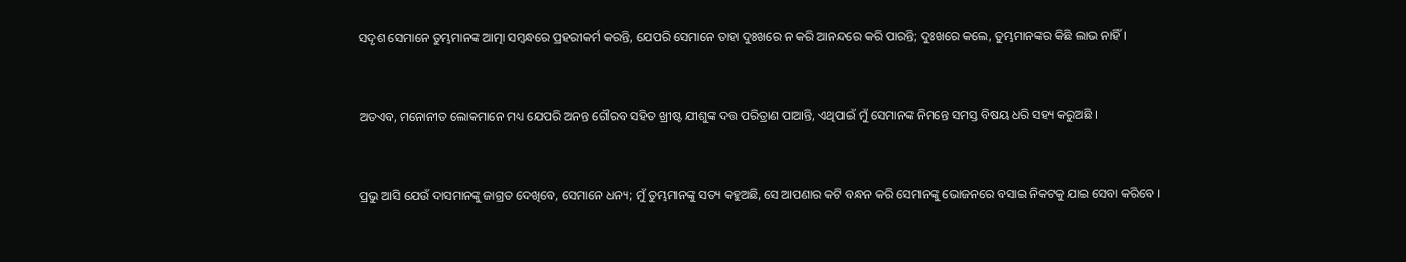ସଦୃଶ ସେମାନେ ତୁମ୍ଭମାନଙ୍କ ଆତ୍ମା ସମ୍ବନ୍ଧରେ ପ୍ରହରୀକର୍ମ କରନ୍ତି, ଯେପରି ସେମାନେ ତାହା ଦୁଃଖରେ ନ କରି ଆନନ୍ଦରେ କରି ପାରନ୍ତି; ଦୁଃଖରେ କଲେ, ତୁମ୍ଭମାନଙ୍କର କିଛି ଲାଭ ନାହିଁ ।


ଅତଏବ, ମନୋନୀତ ଲୋକମାନେ ମଧ୍ୟ ଯେପରି ଅନନ୍ତ ଗୌରବ ସହିତ ଖ୍ରୀଷ୍ଟ ଯୀଶୁଙ୍କ ଦତ୍ତ ପରିତ୍ରାଣ ପାଆନ୍ତି, ଏଥିପାଇଁ ମୁଁ ସେମାନଙ୍କ ନିମନ୍ତେ ସମସ୍ତ ବିଷୟ ଧରି ସହ୍ୟ କରୁଅଛି ।


ପ୍ରଭୁ ଆସି ଯେଉଁ ଦାସମାନଙ୍କୁ ଜାଗ୍ରତ ଦେଖିବେ, ସେମାନେ ଧନ୍ୟ; ମୁଁ ତୁମ୍ଭମାନଙ୍କୁ ସତ୍ୟ କହୁଅଛି, ସେ ଆପଣାର କଟି ବନ୍ଧନ କରି ସେମାନଙ୍କୁ ଭୋଜନରେ ବସାଇ ନିକଟକୁ ଯାଇ ସେବା କରିବେ ।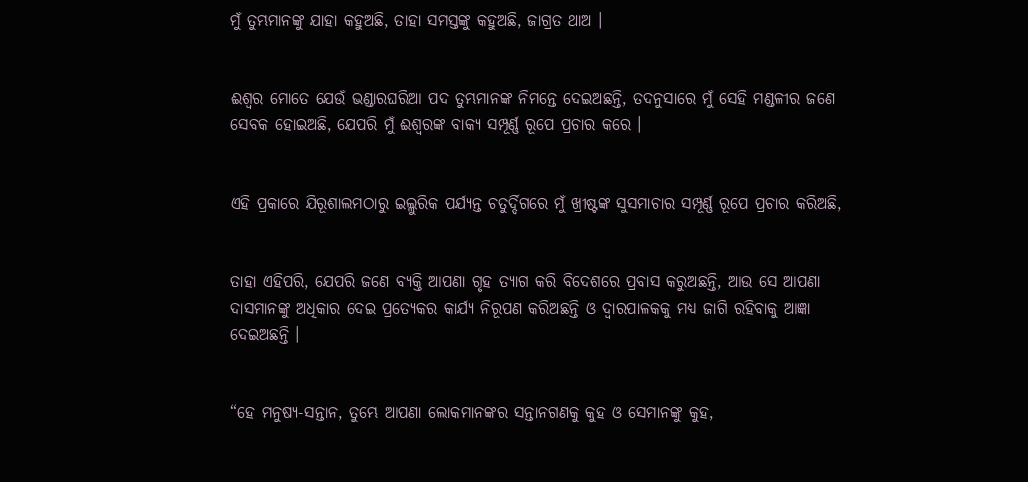ମୁଁ ତୁମ୍ଭମାନଙ୍କୁ ଯାହା କହୁଅଛି, ତାହା ସମସ୍ତଙ୍କୁ କହୁଅଛି, ଜାଗ୍ରତ ଥାଅ ।


ଈଶ୍ୱର ମୋତେ ଯେଉଁ ଭଣ୍ଡାରଘରିଆ ପଦ ତୁମ୍ଭମାନଙ୍କ ନିମନ୍ତେ ଦେଇଅଛନ୍ତି, ତଦନୁସାରେ ମୁଁ ସେହି ମଣ୍ଡଳୀର ଜଣେ ସେବକ ହୋଇଅଛି, ଯେପରି ମୁଁ ଈଶ୍ୱରଙ୍କ ବାକ୍ୟ ସମ୍ପୂର୍ଣ୍ଣ ରୂପେ ପ୍ରଚାର କରେ ।


ଏହି ପ୍ରକାରେ ଯିରୂଶାଲମଠାରୁ ଇଲ୍ଲୁରିକ ପର୍ଯ୍ୟନ୍ତ ଚତୁର୍ଦ୍ଦିଗରେ ମୁଁ ଖ୍ରୀଷ୍ଟଙ୍କ ସୁସମାଚାର ସମ୍ପୂର୍ଣ୍ଣ ରୂପେ ପ୍ରଚାର କରିଅଛି,


ତାହା ଏହିପରି, ଯେପରି ଜଣେ ବ୍ୟକ୍ତି ଆପଣା ଗୃହ ତ୍ୟାଗ କରି ବିଦେଶରେ ପ୍ରବାସ କରୁଅଛନ୍ତି, ଆଉ ସେ ଆପଣା ଦାସମାନଙ୍କୁ ଅଧିକାର ଦେଇ ପ୍ରତ୍ୟେକର କାର୍ଯ୍ୟ ନିରୂପଣ କରିଅଛନ୍ତି ଓ ଦ୍ୱାରପାଳକକୁ ମଧ୍ୟ ଜାଗି ରହିବାକୁ ଆଜ୍ଞା ଦେଇଅଛନ୍ତି ।


“ହେ ମନୁଷ୍ୟ-ସନ୍ତାନ, ତୁମ୍ଭେ ଆପଣା ଲୋକମାନଙ୍କର ସନ୍ତାନଗଣକୁ କୁହ ଓ ସେମାନଙ୍କୁ କୁହ,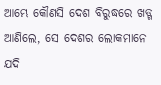ଆମ୍ଭେ କୌଣସି ଦେଶ ବିରୁଦ୍ଧରେ ଖଡ୍ଗ ଆଣିଲେ, ସେ ଦେଶର ଲୋକମାନେ ଯଦି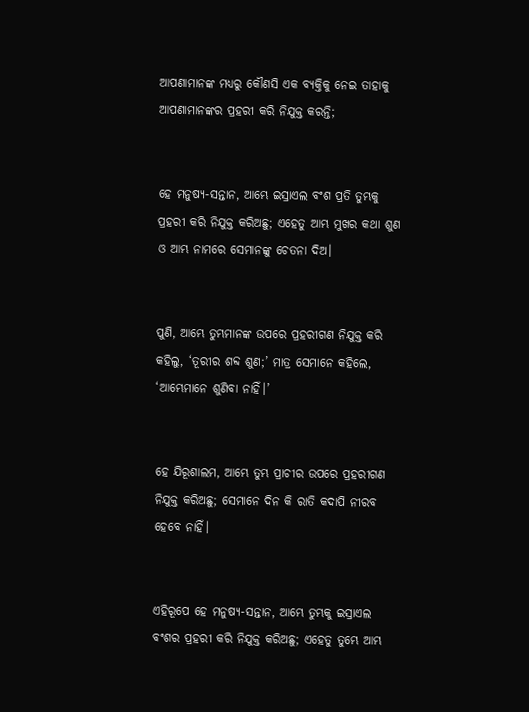ଆପଣାମାନଙ୍କ ମଧ୍ୟରୁ କୌଣସି ଏକ ବ୍ୟକ୍ତିକୁ ନେଇ ତାହାକୁ ଆପଣାମାନଙ୍କର ପ୍ରହରୀ କରି ନିଯୁକ୍ତ କରନ୍ତି;


ହେ ମନୁଷ୍ୟ-ସନ୍ତାନ, ଆମ୍ଭେ ଇସ୍ରାଏଲ ବଂଶ ପ୍ରତି ତୁମ୍ଭକୁ ପ୍ରହରୀ କରି ନିଯୁକ୍ତ କରିଅଛୁ; ଏହେତୁ ଆମ୍ଭ ମୁଖର କଥା ଶୁଣ ଓ ଆମ୍ଭ ନାମରେ ସେମାନଙ୍କୁ ଚେତନା ଦିଅ।


ପୁଣି, ଆମ୍ଭେ ତୁମ୍ଭମାନଙ୍କ ଉପରେ ପ୍ରହରୀଗଣ ନିଯୁକ୍ତ କରି କହିଲୁ, ‘ତୂରୀର ଶବ୍ଦ ଶୁଣ;’ ମାତ୍ର ସେମାନେ କହିଲେ, ‘ଆମ୍ଭେମାନେ ଶୁଣିବା ନାହିଁ।’


ହେ ଯିରୂଶାଲମ, ଆମ୍ଭେ ତୁମ୍ଭ ପ୍ରାଚୀର ଉପରେ ପ୍ରହରୀଗଣ ନିଯୁକ୍ତ କରିଅଛୁ; ସେମାନେ ଦିନ କି ରାତି କଦାପି ନୀରବ ହେବେ ନାହିଁ।


ଏହିରୂପେ ହେ ମନୁଷ୍ୟ-ସନ୍ତାନ, ଆମ୍ଭେ ତୁମ୍ଭକୁ ଇସ୍ରାଏଲ ବଂଶର ପ୍ରହରୀ କରି ନିଯୁକ୍ତ କରିଅଛୁ; ଏହେତୁ ତୁମ୍ଭେ ଆମ୍ଭ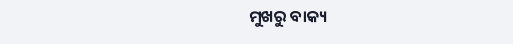ମୁଖରୁ ବାକ୍ୟ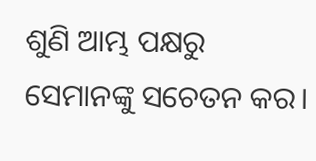ଶୁଣି ଆମ୍ଭ ପକ୍ଷରୁ ସେମାନଙ୍କୁ ସଚେତନ କର।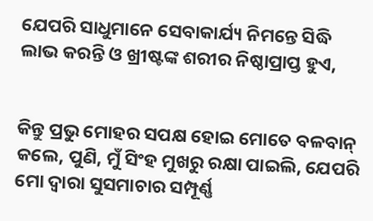ଯେପରି ସାଧୁମାନେ ସେବାକାର୍ଯ୍ୟ ନିମନ୍ତେ ସିଦ୍ଧି ଲାଭ କରନ୍ତି ଓ ଖ୍ରୀଷ୍ଟଙ୍କ ଶରୀର ନିଷ୍ଠାପ୍ରାପ୍ତ ହୁଏ,


କିନ୍ତୁ ପ୍ରଭୁ ମୋହର ସପକ୍ଷ ହୋଇ ମୋତେ ବଳବାନ୍ କଲେ, ପୁଣି, ମୁଁ ସିଂହ ମୁଖରୁ ରକ୍ଷା ପାଇଲି, ଯେପରି ମୋ ଦ୍ୱାରା ସୁସମାଚାର ସମ୍ପୂର୍ଣ୍ଣ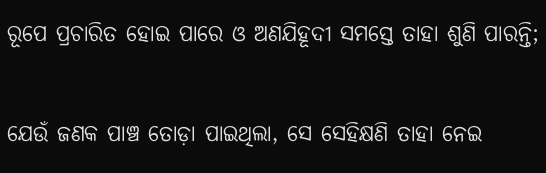ରୂପେ ପ୍ରଚାରିତ ହୋଇ ପାରେ ଓ ଅଣଯିହୂଦୀ ସମସ୍ତେ ତାହା ଶୁଣି ପାରନ୍ତି;


ଯେଉଁ ଜଣକ ପାଞ୍ଚ ତୋଡ଼ା ପାଇଥିଲା, ସେ ସେହିକ୍ଷଣି ତାହା ନେଇ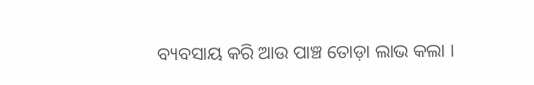ବ୍ୟବସାୟ କରି ଆଉ ପାଞ୍ଚ ତୋଡ଼ା ଲାଭ କଲା ।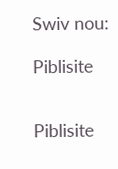Swiv nou:

Piblisite


Piblisite